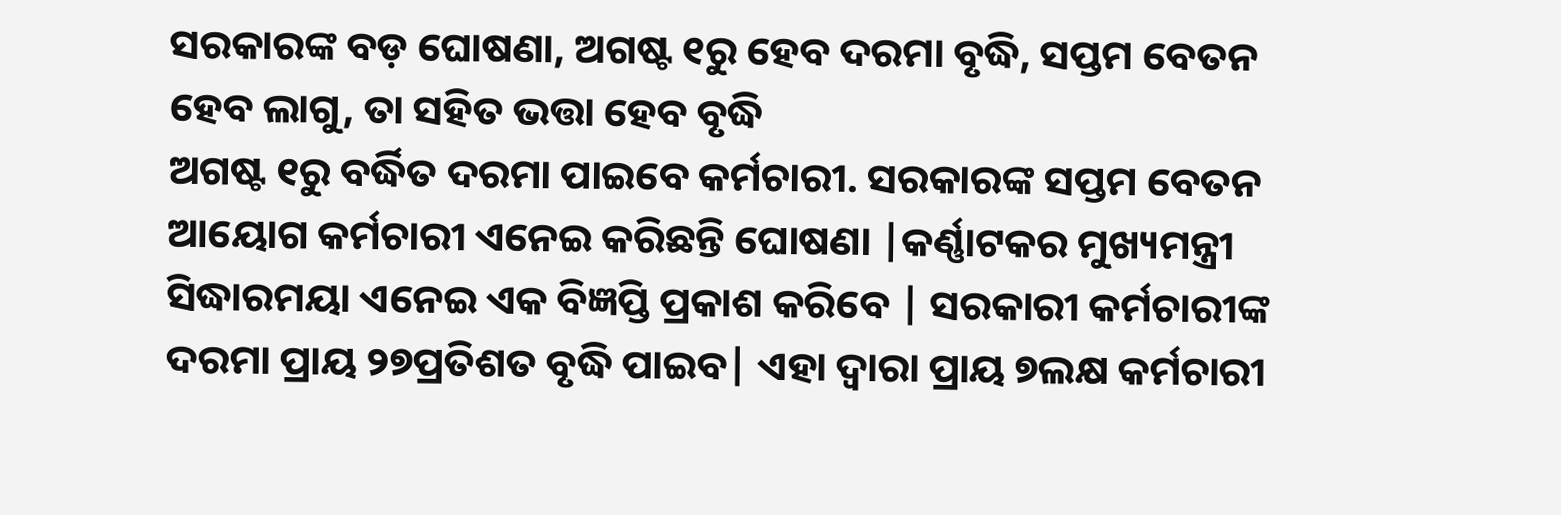ସରକାରଙ୍କ ବଡ଼ ଘୋଷଣା, ଅଗଷ୍ଟ ୧ରୁ ହେବ ଦରମା ବୃଦ୍ଧି, ସପ୍ତମ ବେତନ ହେବ ଲାଗୁ, ତା ସହିତ ଭତ୍ତା ହେବ ବୃଦ୍ଧି
ଅଗଷ୍ଟ ୧ରୁ ବର୍ଦ୍ଧିତ ଦରମା ପାଇବେ କର୍ମଚାରୀ. ସରକାରଙ୍କ ସପ୍ତମ ବେତନ ଆୟୋଗ କର୍ମଚାରୀ ଏନେଇ କରିଛନ୍ତି ଘୋଷଣା |କର୍ଣ୍ଣାଟକର ମୁଖ୍ୟମନ୍ତ୍ରୀ ସିଦ୍ଧାରମୟା ଏନେଇ ଏକ ବିଜ୍ଞପ୍ତି ପ୍ରକାଶ କରିବେ | ସରକାରୀ କର୍ମଚାରୀଙ୍କ ଦରମା ପ୍ରାୟ ୨୭ପ୍ରତିଶତ ବୃଦ୍ଧି ପାଇବ| ଏହା ଦ୍ୱାରା ପ୍ରାୟ ୭ଲକ୍ଷ କର୍ମଚାରୀ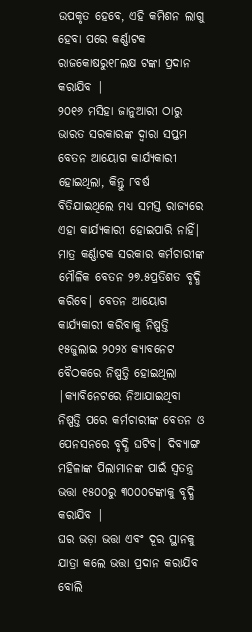ଉପକୃତ ହେବେ, ଏହି କମିଶନ ଲାଗୁ ହେବା ପରେ କର୍ଣ୍ଣାଟକ ରାଜକୋଷରୁ୧୮ଲକ୍ଷ ଟଙ୍କା ପ୍ରଦାନ କରାଯିବ |
୨୦୧୬ ମସିହା ଜାନୁଆରୀ ଠାରୁ ଭାରତ ସରକାରଙ୍କ ଦ୍ୱାରା ସପ୍ତମ ବେତନ ଆୟୋଗ କାର୍ଯ୍ୟକାରୀ ହୋଇଥିଲା, କିନ୍ତୁ ୮ବର୍ଷ ବିତିଯାଇଥିଲେ ମଧ୍ୟ ସମସ୍ତ ରାଜ୍ୟରେ ଏହା କାର୍ଯ୍ୟକାରୀ ହୋଇପାରି ନାହିଁ|
ମାତ୍ର କର୍ଣ୍ଣାଟକ ସରକାର କର୍ମଚାରୀଙ୍କ ମୌଳିକ ବେତନ ୨୭.୫ପ୍ରତିଶତ ବୃଦ୍ଧି କରିବେ| ବେତନ ଆୟୋଗ କାର୍ଯ୍ୟକାରୀ କରିବାକୁ ନିଷ୍ପତ୍ତି ୧୫ଜୁଲାଇ ୨୦୨୪ କ୍ୟାବନେଟ ବୈଠକରେ ନିଷ୍ପତ୍ତି ହୋଇଥିଲା |କ୍ୟାବିନେଟରେ ନିଆଯାଇଥିବା ନିଷ୍ପତ୍ତି ପରେ କର୍ମଚାରୀଙ୍କ ବେତନ ଓ ପେନସନରେ ବୃଦ୍ଧି ଘଟିବ| ଦିବ୍ୟାଙ୍ଗ ମହିଳାଙ୍କ ପିଲାମାନଙ୍କ ପାଇଁ ସ୍ୱତନ୍ତ୍ର ଭତ୍ତା ୧୫୦୦ରୁ ୩୦୦୦ଟଙ୍କାକୁ ବୃଦ୍ଧି କରାଯିବ |
ଘର ଭଡ଼ା ଭତ୍ତା ଏବଂ ଦୂର ସ୍ଥାନକୁ ଯାତ୍ରା କଲେ ଭତ୍ତା ପ୍ରଦାନ କରାଯିବ ବୋଲି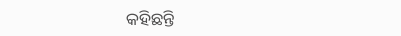କହିଛନ୍ତି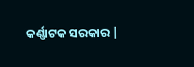କର୍ଣ୍ଣାଟକ ସରକାର |